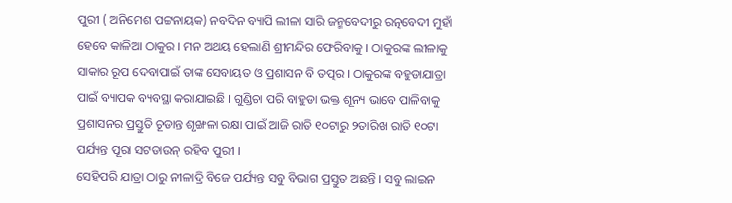ପୁରୀ ( ଅନିମେଶ ପଟ୍ଟନାୟକ) ନବଦିନ ବ୍ୟାପି ଲୀଳା ସାରି ଜନ୍ମବେଦୀରୁ ରତ୍ନବେଦୀ ମୁହାଁ ହେବେ କାଳିଆ ଠାକୁର । ମନ ଅଥୟ ହେଲାଣି ଶ୍ରୀମନ୍ଦିର ଫେରିବାକୁ । ଠାକୁରଙ୍କ ଲୀଳାକୁ ସାକାର ରୂପ ଦେବାପାଇଁ ତାଙ୍କ ସେବାୟତ ଓ ପ୍ରଶାସନ ବି ତତ୍ପର । ଠାକୁରଙ୍କ ବହୁଡାଯାତ୍ରା ପାଇଁ ବ୍ୟାପକ ବ୍ୟବସ୍ଥା କରାଯାଇଛି । ଗୁଣ୍ଡିଚା ପରି ବାହୁଡା ଭକ୍ତ ଶୂନ୍ୟ ଭାବେ ପାଳିବାକୁ ପ୍ରଶାସନର ପ୍ରସ୍ତୁତି ଚୂଡାନ୍ତ ଶୃଙ୍ଖଳା ରକ୍ଷା ପାଇଁ ଆଜି ରାତି ୧୦ଟାରୁ ୨ତାରିଖ ରାତି ୧୦ଟା ପର୍ଯ୍ୟନ୍ତ ପୂରା ସଟଡାଉନ୍ ରହିବ ପୁରୀ ।
ସେହିପରି ଯାତ୍ରା ଠାରୁ ନୀଳାଦ୍ରି ବିଜେ ପର୍ଯ୍ୟନ୍ତ ସବୁ ବିଭାଗ ପ୍ରସ୍ତୁତ ଅଛନ୍ତି । ସବୁ ଲାଇନ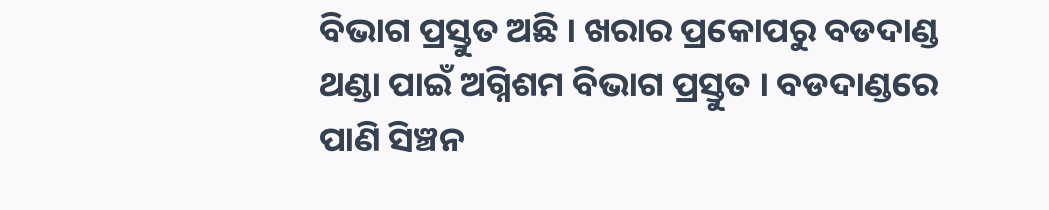ବିଭାଗ ପ୍ରସ୍ତୁତ ଅଛି । ଖରାର ପ୍ରକୋପରୁ ବଡଦାଣ୍ଡ ଥଣ୍ଡା ପାଇଁ ଅଗ୍ନିଶମ ବିଭାଗ ପ୍ରସ୍ତୁତ । ବଡଦାଣ୍ଡରେ ପାଣି ସିଞ୍ଚନ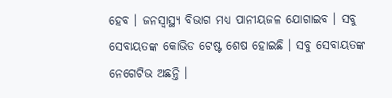ହେବ । ଜନସ୍ବାସ୍ଥ୍ୟ ବିଭାଗ ମଧ୍ୟ ପାନୀୟଜଳ ଯୋଗାଇବ । ସବୁ ସେବାୟତଙ୍କ କୋଭିଡ ଟେଷ୍ଟ ଶେଷ ହୋଇଛି । ସବୁ ସେବାୟତଙ୍କ ନେଗେଟିଭ ଅଛନ୍ତି ।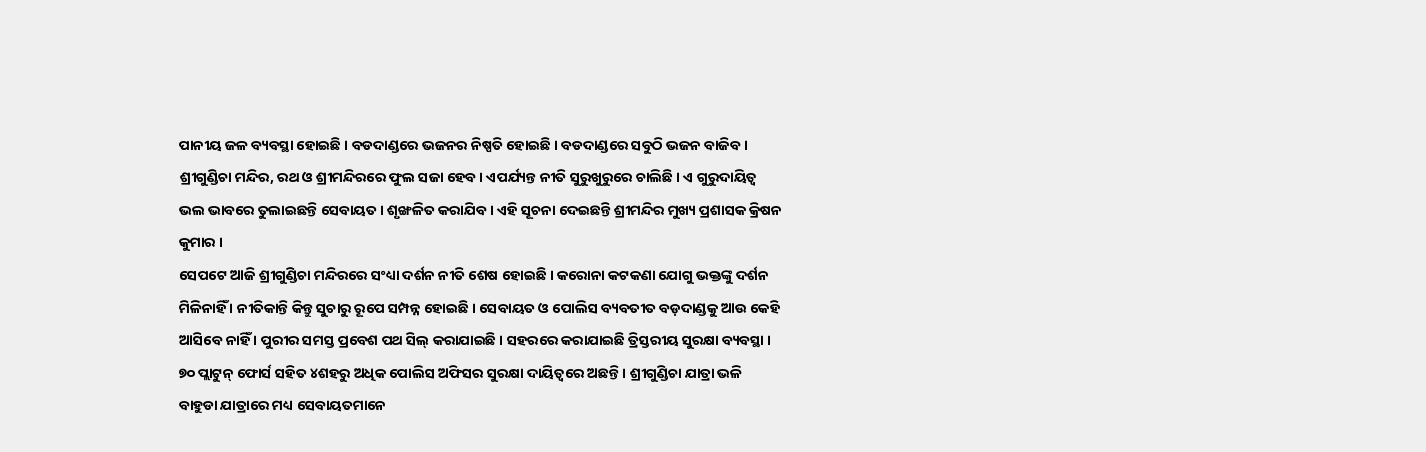ପାନୀୟ ଜଳ ବ୍ୟବସ୍ଥା ହୋଇଛି । ବଡଦାଣ୍ଡରେ ଭଜନର ନିଷ୍ପତି ହୋଇଛି । ବଡଦାଣ୍ଡରେ ସବୁଠି ଭଜନ ବାଜିବ । ଶ୍ରୀଗୁଣ୍ଡିଚା ମନ୍ଦିର, ରଥ ଓ ଶ୍ରୀମନ୍ଦିରରେ ଫୁଲ ସଜା ହେବ । ଏପର୍ଯ୍ୟନ୍ତ ନୀତି ସୁରୁଖୁରୁରେ ଚାଲିଛି । ଏ ଗୁରୁଦାୟିତ୍ୱ ଭଲ ଭାବରେ ତୁଲାଇଛନ୍ତି ସେବାୟତ । ଶୃଙ୍ଖଳିତ କରାଯିବ । ଏହି ସୂଚନା ଦେଇଛନ୍ତି ଶ୍ରୀମନ୍ଦିର ମୁଖ୍ୟ ପ୍ରଶାସକ କ୍ରିଷନ କୁମାର ।
ସେପଟେ ଆଜି ଶ୍ରୀଗୁଣ୍ଡିଚା ମନ୍ଦିରରେ ସଂଧ୍ୟା ଦର୍ଶନ ନୀତି ଶେଷ ହୋଇଛି । କରୋନା କଟକଣା ଯୋଗୁ ଭକ୍ତଙ୍କୁ ଦର୍ଶନ ମିଳିନାହିଁ । ନୀତିକାନ୍ତି କିନ୍ତୁ ସୁଚାରୁ ରୂପେ ସମ୍ପନ୍ନ ହୋଇଛି । ସେବାୟତ ଓ ପୋଲିସ ବ୍ୟବତୀତ ବଡ଼ଦାଣ୍ଡକୁ ଆଉ କେହି ଆସିବେ ନାହିଁ । ପୁରୀର ସମସ୍ତ ପ୍ରବେଶ ପଥ ସିଲ୍ କରାଯାଇଛି । ସହରରେ କରାଯାଇଛି ତ୍ରିସ୍ତରୀୟ ସୁରକ୍ଷା ବ୍ୟବସ୍ଥା । ୭୦ ପ୍ଲାଟୁନ୍ ଫୋର୍ସ ସହିତ ୪ଶହରୁ ଅଧିକ ପୋଲିସ ଅଫିସର ସୁରକ୍ଷା ଦାୟିତ୍ବରେ ଅଛନ୍ତି । ଶ୍ରୀଗୁଣ୍ଡିଚା ଯାତ୍ରା ଭଳି ବାହୁଡା ଯାତ୍ରାରେ ମଧ୍ୟ ସେବାୟତମାନେ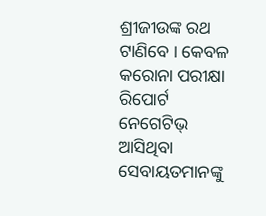ଶ୍ରୀଜୀଉଙ୍କ ରଥ ଟାଣିବେ । କେବଳ କରୋନା ପରୀକ୍ଷା ରିପୋର୍ଟ ନେଗେଟିଭ୍ ଆସିଥିବା ସେବାୟତମାନଙ୍କୁ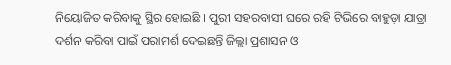ନିୟୋଜିତ କରିବାକୁ ସ୍ଥିର ହୋଇଛି । ପୁରୀ ସହରବାସୀ ଘରେ ରହି ଟିଭିରେ ବାହୁଡ଼ା ଯାତ୍ରା ଦର୍ଶନ କରିବା ପାଇଁ ପରାମର୍ଶ ଦେଇଛନ୍ତି ଜିଲ୍ଲା ପ୍ରଶାସନ ଓ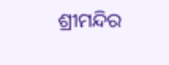ଶ୍ରୀମନ୍ଦିର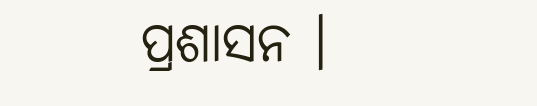ପ୍ରଶାସନ ।